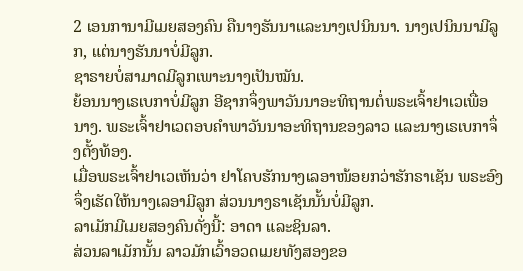2 ເອນການາມີເມຍສອງຄົນ ຄືນາງຮັນນາແລະນາງເປນິນນາ. ນາງເປນິນນາມີລູກ, ແຕ່ນາງຮັນນາບໍ່ມີລູກ.
ຊາຣາຍບໍ່ສາມາດມີລູກເພາະນາງເປັນໝັນ.
ຍ້ອນນາງເຣເບກາບໍ່ມີລູກ ອີຊາກຈຶ່ງພາວັນນາອະທິຖານຕໍ່ພຣະເຈົ້າຢາເວເພື່ອນາງ. ພຣະເຈົ້າຢາເວຕອບຄຳພາວັນນາອະທິຖານຂອງລາວ ແລະນາງເຣເບກາຈຶ່ງຕັ້ງທ້ອງ.
ເມື່ອພຣະເຈົ້າຢາເວເຫັນວ່າ ຢາໂຄບຮັກນາງເລອາໜ້ອຍກວ່າຮັກຣາເຊັນ ພຣະອົງຈຶ່ງເຮັດໃຫ້ນາງເລອາມີລູກ ສ່ວນນາງຣາເຊັນນັ້ນບໍ່ມີລູກ.
ລາເມັກມີເມຍສອງຄົນດັ່ງນີ້: ອາດາ ແລະຊິນລາ.
ສ່ວນລາເມັກນັ້ນ ລາວມັກເວົ້າອວດເມຍທັງສອງຂອ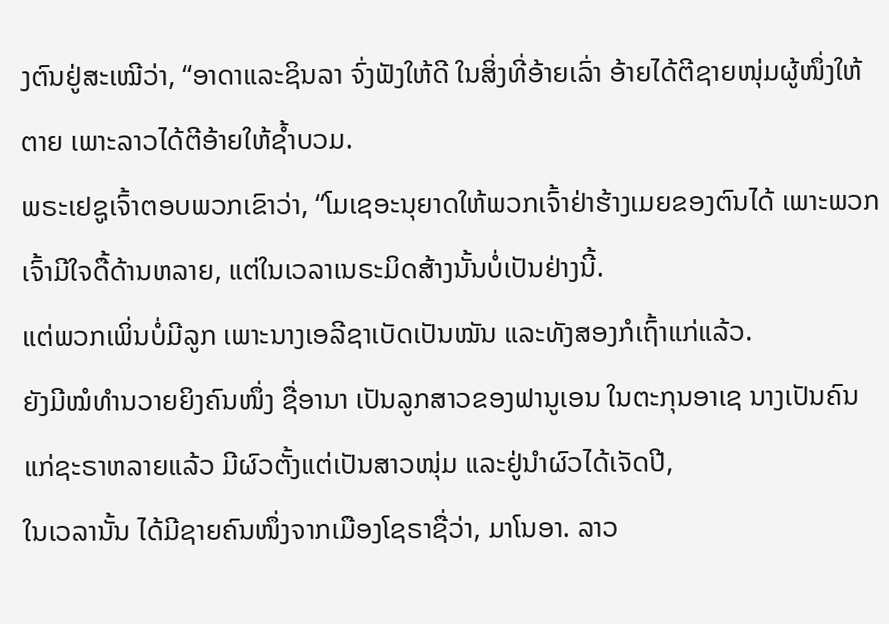ງຕົນຢູ່ສະເໝີວ່າ, “ອາດາແລະຊິນລາ ຈົ່ງຟັງໃຫ້ດີ ໃນສິ່ງທີ່ອ້າຍເລົ່າ ອ້າຍໄດ້ຕີຊາຍໜຸ່ມຜູ້ໜຶ່ງໃຫ້ຕາຍ ເພາະລາວໄດ້ຕີອ້າຍໃຫ້ຊໍ້າບວມ.
ພຣະເຢຊູເຈົ້າຕອບພວກເຂົາວ່າ, “ໂມເຊອະນຸຍາດໃຫ້ພວກເຈົ້າຢ່າຮ້າງເມຍຂອງຕົນໄດ້ ເພາະພວກເຈົ້າມີໃຈດື້ດ້ານຫລາຍ, ແຕ່ໃນເວລາເນຣະມິດສ້າງນັ້ນບໍ່ເປັນຢ່າງນີ້.
ແຕ່ພວກເພິ່ນບໍ່ມີລູກ ເພາະນາງເອລີຊາເບັດເປັນໝັນ ແລະທັງສອງກໍເຖົ້າແກ່ແລ້ວ.
ຍັງມີໝໍທຳນວາຍຍິງຄົນໜຶ່ງ ຊື່ອານາ ເປັນລູກສາວຂອງຟານູເອນ ໃນຕະກຸນອາເຊ ນາງເປັນຄົນແກ່ຊະຣາຫລາຍແລ້ວ ມີຜົວຕັ້ງແຕ່ເປັນສາວໜຸ່ມ ແລະຢູ່ນຳຜົວໄດ້ເຈັດປີ,
ໃນເວລານັ້ນ ໄດ້ມີຊາຍຄົນໜຶ່ງຈາກເມືອງໂຊຣາຊື່ວ່າ, ມາໂນອາ. ລາວ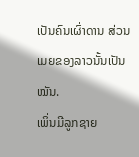ເປັນຄົນເຜົ່າດານ ສ່ວນເມຍຂອງລາວນັ້ນເປັນໝັນ.
ເພິ່ນມີລູກຊາຍ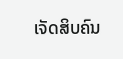ເຈັດສິບຄົນ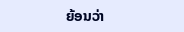ຍ້ອນວ່າ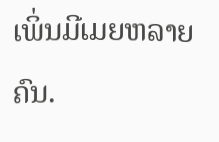ເພິ່ນມີເມຍຫລາຍຄົນ.